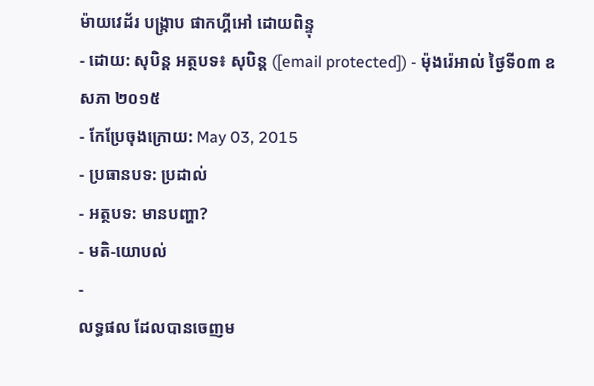ម៉ាយវេដ័រ បង្ក្រាប ផាកហ្គីអៅ ដោយពិន្ទុ
- ដោយ: សុបិន្ដ អត្ថបទ៖ សុបិន្ត ([email protected]) - ម៉ុងរ៉េអាល់ ថ្ងៃទី០៣ ឧសភា ២០១៥
- កែប្រែចុងក្រោយ: May 03, 2015
- ប្រធានបទ: ប្រដាល់
- អត្ថបទ: មានបញ្ហា?
- មតិ-យោបល់
-
លទ្ធផល ដែលបានចេញម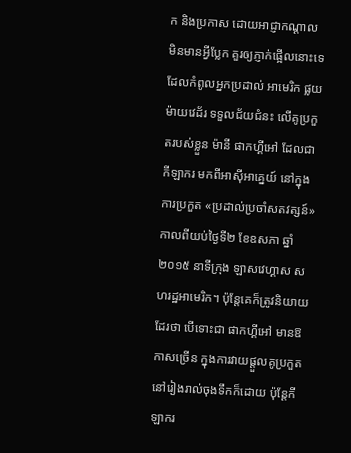ក និងប្រកាស ដោយអាជ្ញាកណ្ដាល មិនមានអ្វីប្លែក គួរឲ្យភ្ញាក់ផ្អើលនោះទេ ដែលកំពូលអ្នកប្រដាល់ អាមេរិក ផ្លយ ម៉ាយវេដ័រ ទទួលជ័យជំនះ លើគូប្រកួតរបស់ខ្លួន ម៉ានី ផាកហ្គីអៅ ដែលជាកីឡាករ មកពីអាស៊ីអាគ្នេយ៍ នៅក្នុងការប្រកួត «ប្រដាល់ប្រចាំសតវត្សន៍» កាលពីយប់ថ្ងៃទី២ ខែឧសភា ឆ្នាំ២០១៥ នាទីក្រុង ឡាសវេហ្គាស សហរដ្ឋអាមេរិក។ ប៉ុន្តែគេក៏ត្រូវនិយាយដែរថា បើទោះជា ផាកហ្គីអៅ មានឱកាសច្រើន ក្នុងការវាយផ្តួលគូប្រកួត នៅរៀងរាល់ចុងទឹកក៏ដោយ ប៉ុន្តែកីឡាករ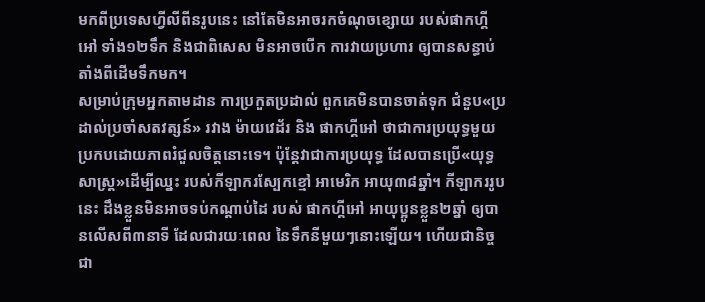មកពីប្រទេសហ្វីលីពីនរូបនេះ នៅតែមិនអាចរកចំណុចខ្សោយ របស់ផាកហ្គីអៅ ទាំង១២ទឹក និងជាពិសេស មិនអាចបើក ការវាយប្រហារ ឲ្យបានសន្ធាប់ តាំងពីដើមទឹកមក។
សម្រាប់ក្រុមអ្នកតាមដាន ការប្រកួតប្រដាល់ ពួកគេមិនបានចាត់ទុក ជំនួប«ប្រដាល់ប្រចាំសតវត្សន៍» រវាង ម៉ាយវេដ័រ និង ផាកហ្គីអៅ ថាជាការប្រយុទ្ធមួយ ប្រកបដោយភាពរំជួលចិត្តនោះទេ។ ប៉ុន្តែវាជាការប្រយុទ្ធ ដែលបានប្រើ«យុទ្ធសាស្ត្រ»ដើម្បីឈ្នះ របស់កីឡាករស្បែកខ្មៅ អាមេរិក អាយុ៣៨ឆ្នាំ។ កីឡាកររូបនេះ ដឹងខ្លួនមិនអាចទប់កណ្ដាប់ដៃ របស់ ផាកហ្គីអៅ អាយុប្អូនខ្លួន២ឆ្នាំ ឲ្យបានលើសពី៣នាទី ដែលជារយៈពេល នៃទឹកនីមួយៗនោះឡើយ។ ហើយជានិច្ចជា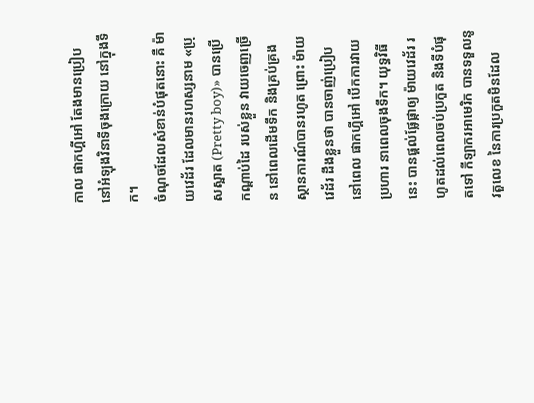កាល ផាកហ្គីអៅ តែងមានប្រៀប នៅអំឡុងវិនាទីចុងក្រោយ នៅក្នុងទឹក។
ចំណុចដែលសំខាន់បំផុតនោះ គឺ ម៉ាយវេដ័រ ដែលមានរហស្សនាម «ប្រុសស្អាត (Pretty boy)» បានប្រើកណ្ដាប់ដៃ របស់ខ្លួន វាយចេញច្រើន នៅពេលដើមទឹក និងគ្រប់គ្រងស្ថានការណ៍បានរហូត ព្រោះ ម៉ាយវេដ័រ ដឹងខ្លួនថា បានចាញ់ប្រៀប នៅពេល ផាកហ្គីអៅ បើកការវាយប្រហារ នាពេលចុងទឹក។ យុទ្ធវិធីនេះ បានផ្ដល់ផ្លែផ្កាឲ្យ ម៉ាយវេដ័រ រហូតដល់ពេលចប់ប្រកួត និងទីបំផុតទៅ កីឡាករអាមេរិក បានទទួលនូវតួលេខ នៃការប្រកួតមិនដែល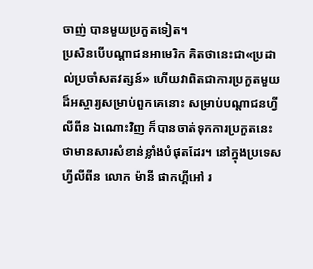ចាញ់ បានមួយប្រកួតទៀត។
ប្រសិនបើបណ្ដាជនអាមេរិក គិតថានេះជា«ប្រដាល់ប្រចាំសតវត្សន៍» ហើយវាពិតជាការប្រកួតមួយ ដ៏អស្ចារ្យសម្រាប់ពួកគេនោះ សម្រាប់បណ្ដាជនហ្វីលីពីន ឯណោះវិញ ក៏បានចាត់ទុកការប្រកួតនេះ ថាមានសារសំខាន់ខ្លាំងបំផុតដែរ។ នៅក្នុងប្រទេសហ្វីលីពីន លោក ម៉ានី ផាកហ្គីអៅ រ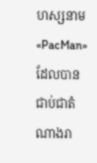ហស្សនាម «PacMan» ដែលបានជាប់ជាតំណាងរា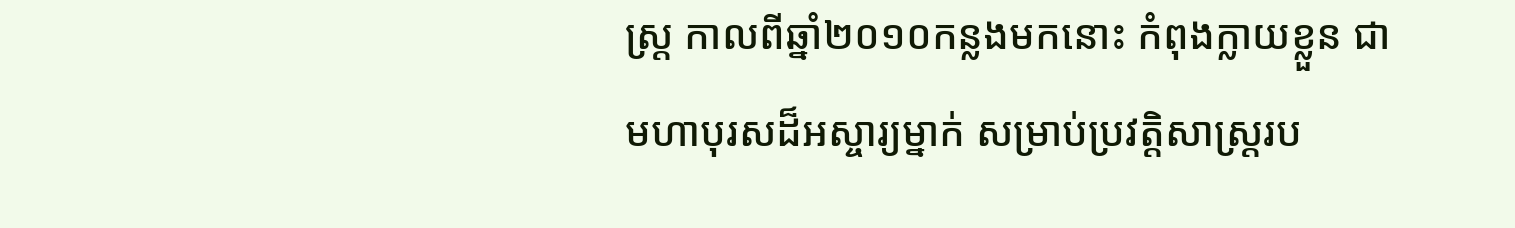ស្ត្រ កាលពីឆ្នាំ២០១០កន្លងមកនោះ កំពុងក្លាយខ្លួន ជាមហាបុរសដ៏អស្ចារ្យម្នាក់ សម្រាប់ប្រវត្តិសាស្ត្ររប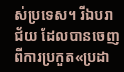ស់ប្រទេស។ រីឯបរាជ័យ ដែលបានចេញ ពីការប្រកួត«ប្រដា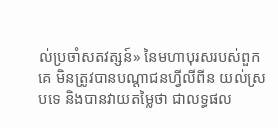ល់ប្រចាំសតវត្សន៍» នៃមហាបុរសរបស់ពួកគេ មិនត្រូវបានបណ្ដាជនហ្វីលីពីន យល់ស្របទេ និងបានវាយតម្លៃថា ជាលទ្ធផល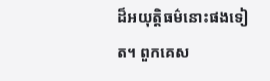ដ៏អយុត្តិធម៌នោះផងទៀត។ ពួកគេស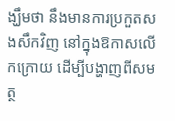ង្ឃឹមថា នឹងមានការប្រកួតសងសឹកវិញ នៅក្នុងឱកាសលើកក្រោយ ដើម្បីបង្ហាញពីសមត្ថ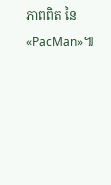ភាពពិត នៃ«PacMan»៕